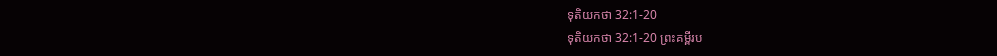ទុតិយកថា 32:1-20
ទុតិយកថា 32:1-20 ព្រះគម្ពីរប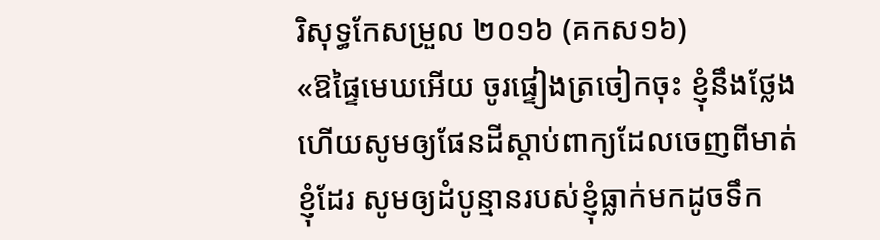រិសុទ្ធកែសម្រួល ២០១៦ (គកស១៦)
«ឱផ្ទៃមេឃអើយ ចូរផ្ទៀងត្រចៀកចុះ ខ្ញុំនឹងថ្លែង ហើយសូមឲ្យផែនដីស្តាប់ពាក្យដែលចេញពីមាត់ខ្ញុំដែរ សូមឲ្យដំបូន្មានរបស់ខ្ញុំធ្លាក់មកដូចទឹក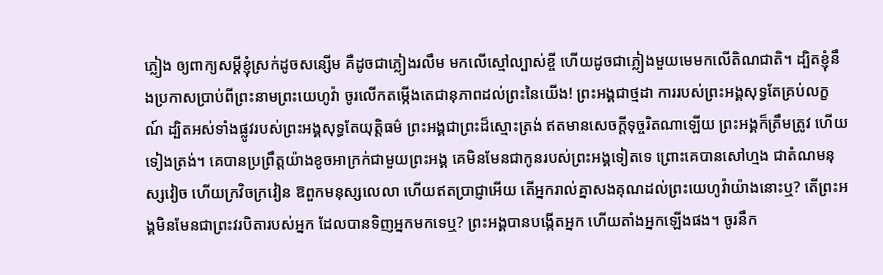ភ្លៀង ឲ្យពាក្យសម្ដីខ្ញុំស្រក់ដូចសន្សើម គឺដូចជាភ្លៀងរលឹម មកលើស្មៅល្បាស់ខ្ចី ហើយដូចជាភ្លៀងមួយមេមកលើតិណជាតិ។ ដ្បិតខ្ញុំនឹងប្រកាសប្រាប់ពីព្រះនាមព្រះយេហូវ៉ា ចូរលើកតម្កើងតេជានុភាពដល់ព្រះនៃយើង! ព្រះអង្គជាថ្មដា ការរបស់ព្រះអង្គសុទ្ធតែគ្រប់លក្ខណ៍ ដ្បិតអស់ទាំងផ្លូវរបស់ព្រះអង្គសុទ្ធតែយុត្តិធម៌ ព្រះអង្គជាព្រះដ៏ស្មោះត្រង់ ឥតមានសេចក្ដីទុច្ចរិតណាឡើយ ព្រះអង្គក៏ត្រឹមត្រូវ ហើយទៀងត្រង់។ គេបានប្រព្រឹត្តយ៉ាងខូចអាក្រក់ជាមួយព្រះអង្គ គេមិនមែនជាកូនរបស់ព្រះអង្គទៀតទេ ព្រោះគេបានសៅហ្មង ជាតំណមនុស្សវៀច ហើយក្រវិចក្រវៀន ឱពួកមនុស្សលេលា ហើយឥតប្រាជ្ញាអើយ តើអ្នករាល់គ្នាសងគុណដល់ព្រះយេហូវ៉ាយ៉ាងនោះឬ? តើព្រះអង្គមិនមែនជាព្រះវរបិតារបស់អ្នក ដែលបានទិញអ្នកមកទេឬ? ព្រះអង្គបានបង្កើតអ្នក ហើយតាំងអ្នកឡើងផង។ ចូរនឹក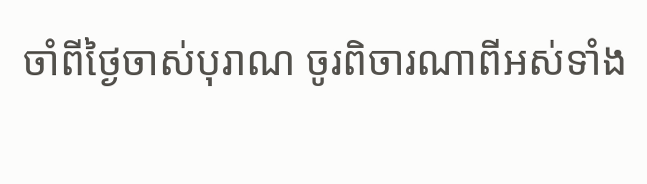ចាំពីថ្ងៃចាស់បុរាណ ចូរពិចារណាពីអស់ទាំង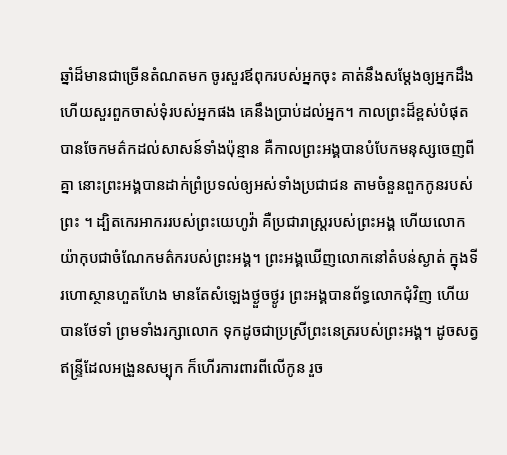ឆ្នាំដ៏មានជាច្រើនតំណតមក ចូរសួរឪពុករបស់អ្នកចុះ គាត់នឹងសម្ដែងឲ្យអ្នកដឹង ហើយសួរពួកចាស់ទុំរបស់អ្នកផង គេនឹងប្រាប់ដល់អ្នក។ កាលព្រះដ៏ខ្ពស់បំផុត បានចែកមត៌កដល់សាសន៍ទាំងប៉ុន្មាន គឺកាលព្រះអង្គបានបំបែកមនុស្សចេញពីគ្នា នោះព្រះអង្គបានដាក់ព្រំប្រទល់ឲ្យអស់ទាំងប្រជាជន តាមចំនួនពួកកូនរបស់ព្រះ ។ ដ្បិតកេរអាកររបស់ព្រះយេហូវ៉ា គឺប្រជារាស្ត្ររបស់ព្រះអង្គ ហើយលោកយ៉ាកុបជាចំណែកមត៌ករបស់ព្រះអង្គ។ ព្រះអង្គឃើញលោកនៅតំបន់ស្ងាត់ ក្នុងទីរហោស្ថានហួតហែង មានតែសំឡេងថ្ងួចថ្ងូរ ព្រះអង្គបានព័ទ្ធលោកជុំវិញ ហើយបានថែទាំ ព្រមទាំងរក្សាលោក ទុកដូចជាប្រស្រីព្រះនេត្ររបស់ព្រះអង្គ។ ដូចសត្វឥន្ទ្រីដែលអង្រួនសម្បុក ក៏ហើរការពារពីលើកូន រួច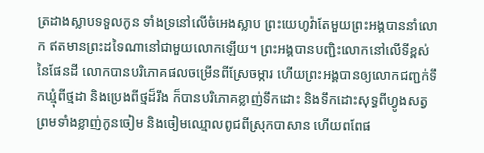ត្រដាងស្លាបទទួលកូន ទាំងទ្រនៅលើចំអេងស្លាប ព្រះយេហូវ៉ាតែមួយព្រះអង្គបាននាំលោក ឥតមានព្រះដទៃណានៅជាមួយលោកឡើយ។ ព្រះអង្គបានបញ្ជិះលោកនៅលើទីខ្ពស់នៃផែនដី លោកបានបរិភោគផលចម្រើនពីស្រែចម្ការ ហើយព្រះអង្គបានឲ្យលោកជញ្ជក់ទឹកឃ្មុំពីថ្មដា និងប្រេងពីថ្មដ៏រឹង ក៏បានបរិភោគខ្លាញ់ទឹកដោះ និងទឹកដោះសុទ្ធពីហ្វូងសត្វ ព្រមទាំងខ្លាញ់កូនចៀម និងចៀមឈ្មោលពូជពីស្រុកបាសាន ហើយពពែផ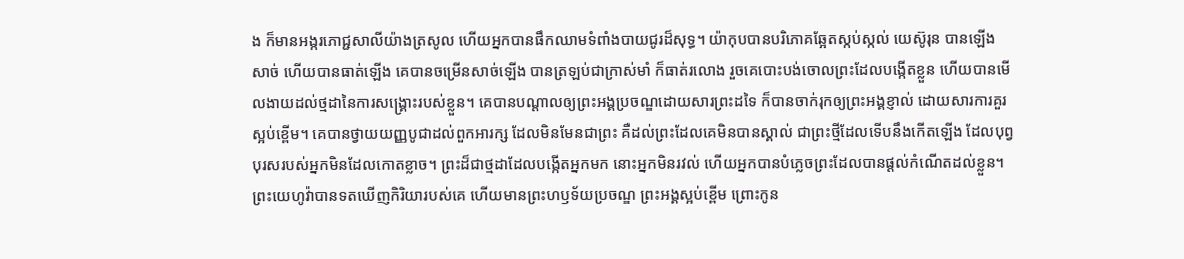ង ក៏មានអង្ករភោជ្ជសាលីយ៉ាងត្រសូល ហើយអ្នកបានផឹកឈាមទំពាំងបាយជូរដ៏សុទ្ធ។ យ៉ាកុបបានបរិភោគឆ្អែតស្កប់ស្កល់ យេស៊ូរុន បានឡើងសាច់ ហើយបានធាត់ឡើង គេបានចម្រើនសាច់ឡើង បានត្រឡប់ជាក្រាស់មាំ ក៏ធាត់រលោង រួចគេបោះបង់ចោលព្រះដែលបង្កើតខ្លួន ហើយបានមើលងាយដល់ថ្មដានៃការសង្គ្រោះរបស់ខ្លួន។ គេបានបណ្ដាលឲ្យព្រះអង្គប្រចណ្ឌដោយសារព្រះដទៃ ក៏បានចាក់រុកឲ្យព្រះអង្គខ្ញាល់ ដោយសារការគួរស្អប់ខ្ពើម។ គេបានថ្វាយយញ្ញបូជាដល់ពួកអារក្ស ដែលមិនមែនជាព្រះ គឺដល់ព្រះដែលគេមិនបានស្គាល់ ជាព្រះថ្មីដែលទើបនឹងកើតឡើង ដែលបុព្វបុរសរបស់អ្នកមិនដែលកោតខ្លាច។ ព្រះដ៏ជាថ្មដាដែលបង្កើតអ្នកមក នោះអ្នកមិនរវល់ ហើយអ្នកបានបំភ្លេចព្រះដែលបានផ្តល់កំណើតដល់ខ្លួន។ ព្រះយេហូវ៉ាបានទតឃើញកិរិយារបស់គេ ហើយមានព្រះហឫទ័យប្រចណ្ឌ ព្រះអង្គស្អប់ខ្ពើម ព្រោះកូន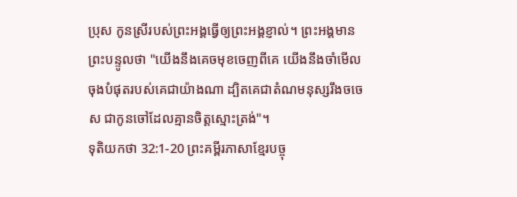ប្រុស កូនស្រីរបស់ព្រះអង្គធ្វើឲ្យព្រះអង្គខ្ញាល់។ ព្រះអង្គមានព្រះបន្ទូលថា "យើងនឹងគេចមុខចេញពីគេ យើងនឹងចាំមើលចុងបំផុតរបស់គេជាយ៉ាងណា ដ្បិតគេជាតំណមនុស្សរឹងចចេស ជាកូនចៅដែលគ្មានចិត្តស្មោះត្រង់"។
ទុតិយកថា 32:1-20 ព្រះគម្ពីរភាសាខ្មែរបច្ចុ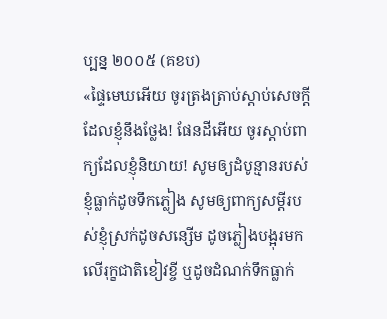ប្បន្ន ២០០៥ (គខប)
«ផ្ទៃមេឃអើយ ចូរត្រងត្រាប់ស្ដាប់សេចក្ដី ដែលខ្ញុំនឹងថ្លែង! ផែនដីអើយ ចូរស្ដាប់ពាក្យដែលខ្ញុំនិយាយ! សូមឲ្យដំបូន្មានរបស់ខ្ញុំធ្លាក់ដូចទឹកភ្លៀង សូមឲ្យពាក្យសម្ដីរបស់ខ្ញុំស្រក់ដូចសន្សើម ដូចភ្លៀងបង្អុរមកលើរុក្ខជាតិខៀវខ្ចី ឬដូចដំណក់ទឹកធ្លាក់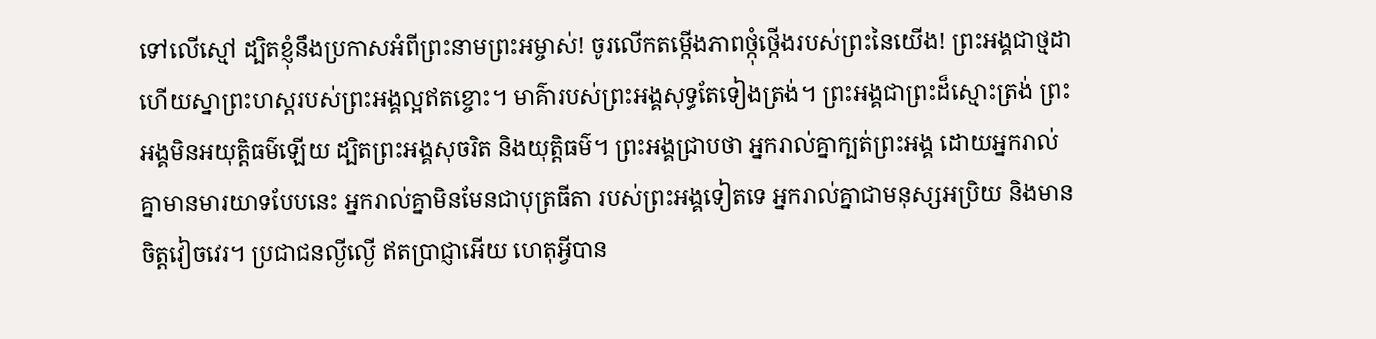ទៅលើស្មៅ ដ្បិតខ្ញុំនឹងប្រកាសអំពីព្រះនាមព្រះអម្ចាស់! ចូរលើកតម្កើងភាពថ្កុំថ្កើងរបស់ព្រះនៃយើង! ព្រះអង្គជាថ្មដា ហើយស្នាព្រះហស្ដរបស់ព្រះអង្គល្អឥតខ្ចោះ។ មាគ៌ារបស់ព្រះអង្គសុទ្ធតែទៀងត្រង់។ ព្រះអង្គជាព្រះដ៏ស្មោះត្រង់ ព្រះអង្គមិនអយុត្តិធម៌ឡើយ ដ្បិតព្រះអង្គសុចរិត និងយុត្តិធម៌។ ព្រះអង្គជ្រាបថា អ្នករាល់គ្នាក្បត់ព្រះអង្គ ដោយអ្នករាល់គ្នាមានមារយាទបែបនេះ អ្នករាល់គ្នាមិនមែនជាបុត្រធីតា របស់ព្រះអង្គទៀតទេ អ្នករាល់គ្នាជាមនុស្សអប្រិយ និងមានចិត្តវៀចវេរ។ ប្រជាជនល្ងីល្ងើ ឥតប្រាជ្ញាអើយ ហេតុអ្វីបាន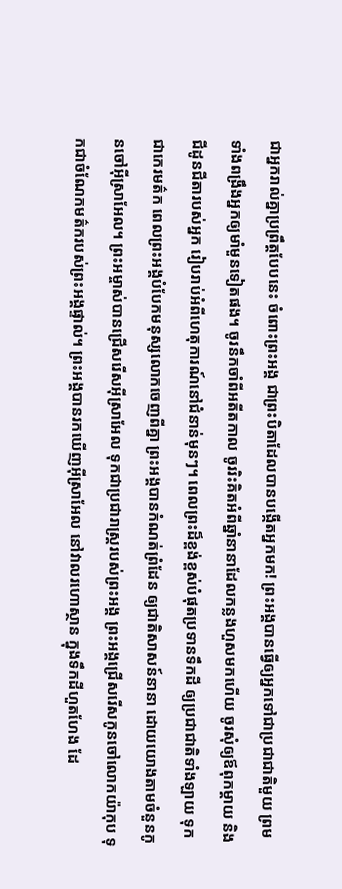ជាអ្នករាល់គ្នាប្រព្រឹត្តបែបនេះ ចំពោះព្រះអង្គ ជាព្រះបិតាដែលបានបង្កើតអ្នកមក! ព្រះអង្គបានធ្វើឲ្យអ្នកទៅជាប្រជាជាតិមួយ ព្រមទាំងពង្រឹងអ្នកឲ្យមាំមួនទៀតផង។ ចូរនឹកចាំពីអតីតកាល ចូររិះគិតអំពីឆ្នាំនានាដែលកន្លងហួសមកហើយ ចូរសុំឲ្យឪពុកម្ដាយ និងជីដូនជីតារបស់អ្នក រៀបរាប់អំពីហេតុការណ៍នៅជំនាន់មុនៗ។ ពេលព្រះដ៏ខ្ពង់ខ្ពស់បំផុតប្រទានទឹកដី ឲ្យប្រជាជាតិទាំងឡាយ ទុកជាកេរមត៌ក ពេលព្រះអង្គបំបែកមនុស្សលោកចេញពីគ្នា ព្រះអង្គបានកំណត់ព្រំដែន ឲ្យជាតិសាសន៍នានា ដោយយោងតាមចំនួនកូនចៅអ៊ីស្រាអែល។ ព្រះអម្ចាស់បានជ្រើសរើសអ៊ីស្រាអែល ទុកជាប្រជារាស្ត្ររបស់ព្រះអង្គ ព្រះអង្គជ្រើសរើសកូនចៅលោកយ៉ាកុប ទុកជាចំណែកមត៌ករបស់ព្រះអង្គផ្ទាល់។ ព្រះអង្គបានរកឃើញអ៊ីស្រាអែល នៅវាលរហោស្ថាន ក្នុងទឹកដីហួតហែង ដែ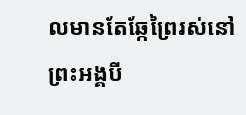លមានតែឆ្កែព្រៃរស់នៅ ព្រះអង្គបី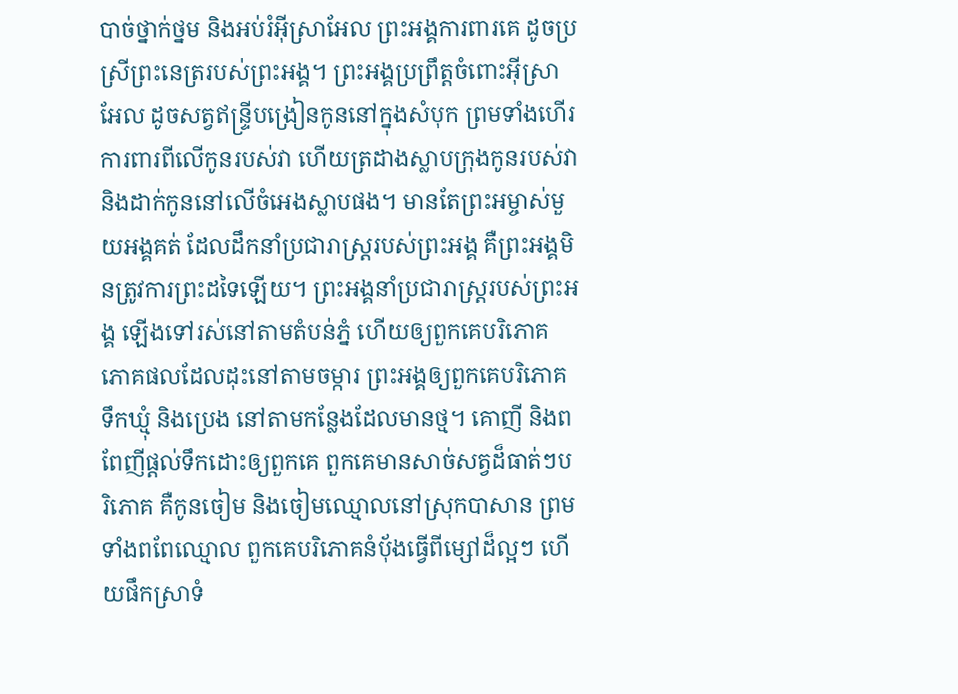បាច់ថ្នាក់ថ្នម និងអប់រំអ៊ីស្រាអែល ព្រះអង្គការពារគេ ដូចប្រស្រីព្រះនេត្ររបស់ព្រះអង្គ។ ព្រះអង្គប្រព្រឹត្តចំពោះអ៊ីស្រាអែល ដូចសត្វឥន្ទ្រីបង្រៀនកូននៅក្នុងសំបុក ព្រមទាំងហើរការពារពីលើកូនរបស់វា ហើយត្រដាងស្លាបក្រុងកូនរបស់វា និងដាក់កូននៅលើចំអេងស្លាបផង។ មានតែព្រះអម្ចាស់មួយអង្គគត់ ដែលដឹកនាំប្រជារាស្ត្ររបស់ព្រះអង្គ គឺព្រះអង្គមិនត្រូវការព្រះដទៃឡើយ។ ព្រះអង្គនាំប្រជារាស្ត្ររបស់ព្រះអង្គ ឡើងទៅរស់នៅតាមតំបន់ភ្នំ ហើយឲ្យពួកគេបរិភោគ ភោគផលដែលដុះនៅតាមចម្ការ ព្រះអង្គឲ្យពួកគេបរិភោគទឹកឃ្មុំ និងប្រេង នៅតាមកន្លែងដែលមានថ្ម។ គោញី និងពពែញីផ្ដល់ទឹកដោះឲ្យពួកគេ ពួកគេមានសាច់សត្វដ៏ធាត់ៗបរិភោគ គឺកូនចៀម និងចៀមឈ្មោលនៅស្រុកបាសាន ព្រមទាំងពពែឈ្មោល ពួកគេបរិភោគនំប៉័ងធ្វើពីម្សៅដ៏ល្អៗ ហើយផឹកស្រាទំ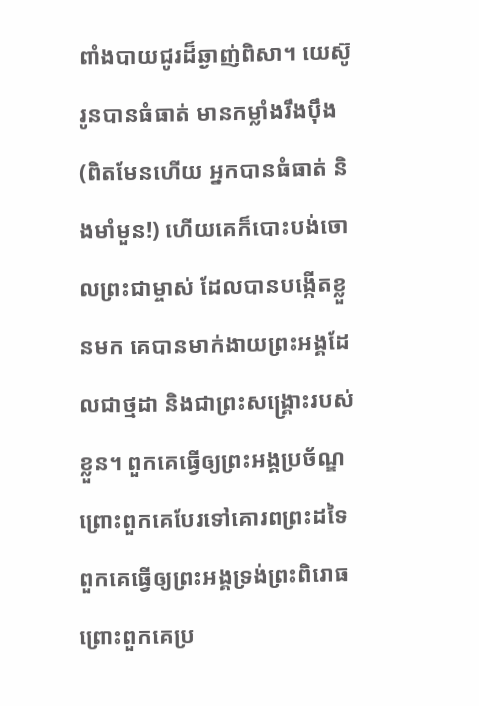ពាំងបាយជូរដ៏ឆ្ងាញ់ពិសា។ យេស៊ូរូនបានធំធាត់ មានកម្លាំងរឹងប៉ឹង (ពិតមែនហើយ អ្នកបានធំធាត់ និងមាំមួន!) ហើយគេក៏បោះបង់ចោលព្រះជាម្ចាស់ ដែលបានបង្កើតខ្លួនមក គេបានមាក់ងាយព្រះអង្គដែលជាថ្មដា និងជាព្រះសង្គ្រោះរបស់ខ្លួន។ ពួកគេធ្វើឲ្យព្រះអង្គប្រច័ណ្ឌ ព្រោះពួកគេបែរទៅគោរពព្រះដទៃ ពួកគេធ្វើឲ្យព្រះអង្គទ្រង់ព្រះពិរោធ ព្រោះពួកគេប្រ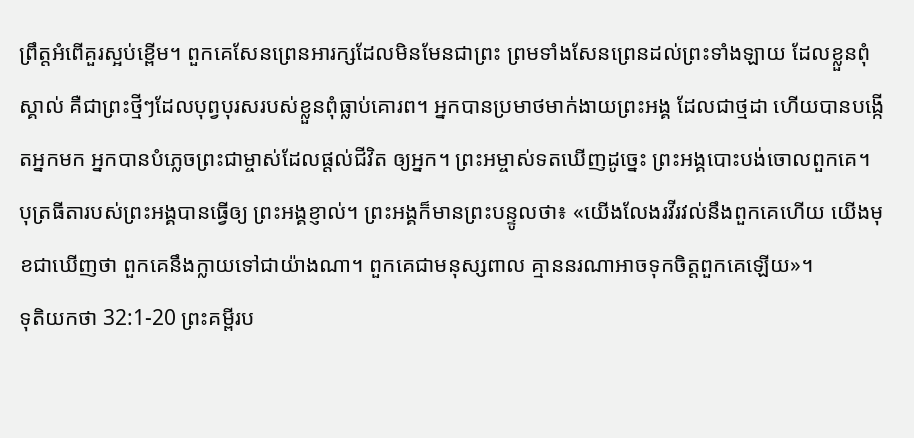ព្រឹត្តអំពើគួរស្អប់ខ្ពើម។ ពួកគេសែនព្រេនអារក្សដែលមិនមែនជាព្រះ ព្រមទាំងសែនព្រេនដល់ព្រះទាំងឡាយ ដែលខ្លួនពុំស្គាល់ គឺជាព្រះថ្មីៗដែលបុព្វបុរសរបស់ខ្លួនពុំធ្លាប់គោរព។ អ្នកបានប្រមាថមាក់ងាយព្រះអង្គ ដែលជាថ្មដា ហើយបានបង្កើតអ្នកមក អ្នកបានបំភ្លេចព្រះជាម្ចាស់ដែលផ្ដល់ជីវិត ឲ្យអ្នក។ ព្រះអម្ចាស់ទតឃើញដូច្នេះ ព្រះអង្គបោះបង់ចោលពួកគេ។ បុត្រធីតារបស់ព្រះអង្គបានធ្វើឲ្យ ព្រះអង្គខ្ញាល់។ ព្រះអង្គក៏មានព្រះបន្ទូលថា៖ «យើងលែងរវីរវល់នឹងពួកគេហើយ យើងមុខជាឃើញថា ពួកគេនឹងក្លាយទៅជាយ៉ាងណា។ ពួកគេជាមនុស្សពាល គ្មាននរណាអាចទុកចិត្តពួកគេឡើយ»។
ទុតិយកថា 32:1-20 ព្រះគម្ពីរប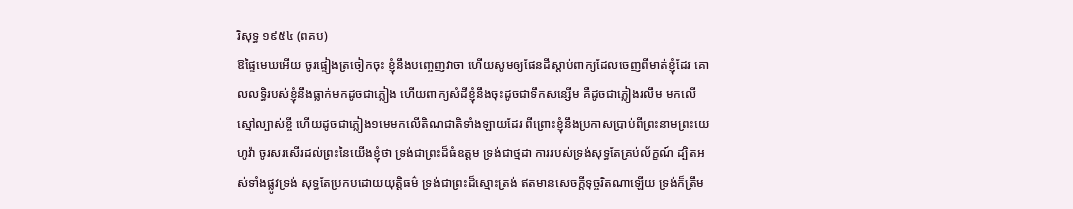រិសុទ្ធ ១៩៥៤ (ពគប)
ឱផ្ទៃមេឃអើយ ចូរផ្ទៀងត្រចៀកចុះ ខ្ញុំនឹងបញ្ចេញវាចា ហើយសូមឲ្យផែនដីស្តាប់ពាក្យដែលចេញពីមាត់ខ្ញុំដែរ គោលលទ្ធិរបស់ខ្ញុំនឹងធ្លាក់មកដូចជាភ្លៀង ហើយពាក្យសំដីខ្ញុំនឹងចុះដូចជាទឹកសន្សើម គឺដូចជាភ្លៀងរលឹម មកលើស្មៅល្បាស់ខ្ចី ហើយដូចជាភ្លៀង១មេមកលើតិណជាតិទាំងឡាយដែរ ពីព្រោះខ្ញុំនឹងប្រកាសប្រាប់ពីព្រះនាមព្រះយេហូវ៉ា ចូរសរសើរដល់ព្រះនៃយើងខ្ញុំថា ទ្រង់ជាព្រះដ៏ធំឧត្តម ទ្រង់ជាថ្មដា ការរបស់ទ្រង់សុទ្ធតែគ្រប់ល័ក្ខណ៍ ដ្បិតអស់ទាំងផ្លូវទ្រង់ សុទ្ធតែប្រកបដោយយុត្តិធម៌ ទ្រង់ជាព្រះដ៏ស្មោះត្រង់ ឥតមានសេចក្ដីទុច្ចរិតណាឡើយ ទ្រង់ក៏ត្រឹម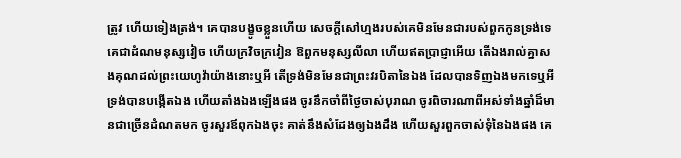ត្រូវ ហើយទៀងត្រង់។ គេបានបង្ខូចខ្លួនហើយ សេចក្ដីសៅហ្មងរបស់គេមិនមែនជារបស់ពួកកូនទ្រង់ទេ គេជាដំណមនុស្សវៀច ហើយក្រវិចក្រវៀន ឱពួកមនុស្សលីលា ហើយឥតប្រាជ្ញាអើយ តើឯងរាល់គ្នាសងគុណដល់ព្រះយេហូវ៉ាយ៉ាងនោះឬអី តើទ្រង់មិនមែនជាព្រះវរបិតានៃឯង ដែលបានទិញឯងមកទេឬអី ទ្រង់បានបង្កើតឯង ហើយតាំងឯងឡើងផង ចូរនឹកចាំពីថ្ងៃចាស់បុរាណ ចូរពិចារណាពីអស់ទាំងឆ្នាំដ៏មានជាច្រើនដំណតមក ចូរសួរឪពុកឯងចុះ គាត់នឹងសំដែងឲ្យឯងដឹង ហើយសួរពួកចាស់ទុំនៃឯងផង គេ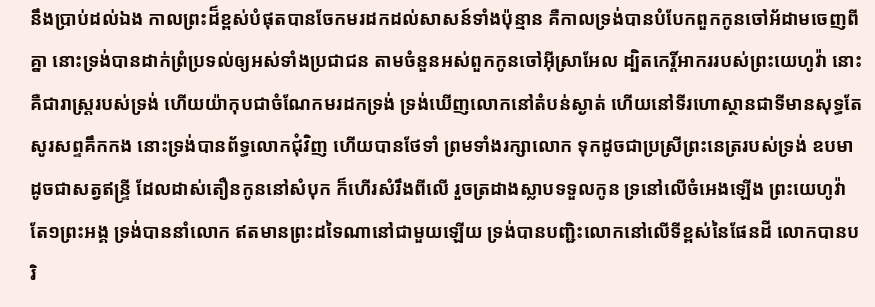នឹងប្រាប់ដល់ឯង កាលព្រះដ៏ខ្ពស់បំផុតបានចែកមរដកដល់សាសន៍ទាំងប៉ុន្មាន គឺកាលទ្រង់បានបំបែកពួកកូនចៅអ័ដាមចេញពីគ្នា នោះទ្រង់បានដាក់ព្រំប្រទល់ឲ្យអស់ទាំងប្រជាជន តាមចំនួនអស់ពួកកូនចៅអ៊ីស្រាអែល ដ្បិតកេរ្តិ៍អាកររបស់ព្រះយេហូវ៉ា នោះគឺជារាស្ត្ររបស់ទ្រង់ ហើយយ៉ាកុបជាចំណែកមរដកទ្រង់ ទ្រង់ឃើញលោកនៅតំបន់ស្ងាត់ ហើយនៅទីរហោស្ថានជាទីមានសុទ្ធតែសូរសព្ទគឹកកង នោះទ្រង់បានព័ទ្ធលោកជុំវិញ ហើយបានថែទាំ ព្រមទាំងរក្សាលោក ទុកដូចជាប្រស្រីព្រះនេត្ររបស់ទ្រង់ ឧបមាដូចជាសត្វឥន្ទ្រី ដែលដាស់តឿនកូននៅសំបុក ក៏ហើរសំរឹងពីលើ រួចត្រដាងស្លាបទទួលកូន ទ្រនៅលើចំអេងឡើង ព្រះយេហូវ៉ាតែ១ព្រះអង្គ ទ្រង់បាននាំលោក ឥតមានព្រះដទៃណានៅជាមួយឡើយ ទ្រង់បានបញ្ជិះលោកនៅលើទីខ្ពស់នៃផែនដី លោកបានបរិ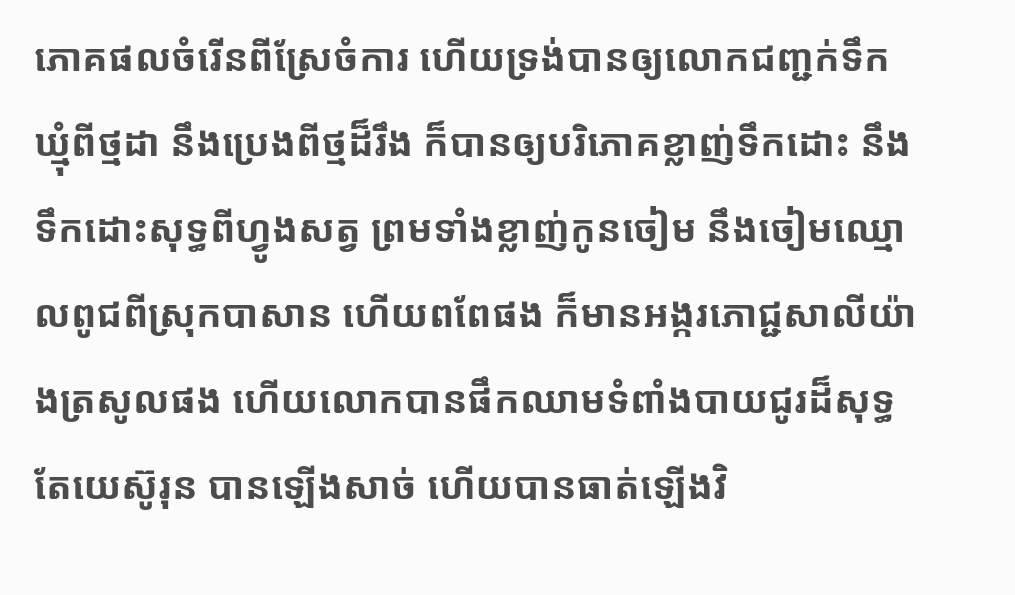ភោគផលចំរើនពីស្រែចំការ ហើយទ្រង់បានឲ្យលោកជញ្ជក់ទឹកឃ្មុំពីថ្មដា នឹងប្រេងពីថ្មដ៏រឹង ក៏បានឲ្យបរិភោគខ្លាញ់ទឹកដោះ នឹងទឹកដោះសុទ្ធពីហ្វូងសត្វ ព្រមទាំងខ្លាញ់កូនចៀម នឹងចៀមឈ្មោលពូជពីស្រុកបាសាន ហើយពពែផង ក៏មានអង្ករភោជ្ជសាលីយ៉ាងត្រសូលផង ហើយលោកបានផឹកឈាមទំពាំងបាយជូរដ៏សុទ្ធ តែយេស៊ូរុន បានឡើងសាច់ ហើយបានធាត់ឡើងវិ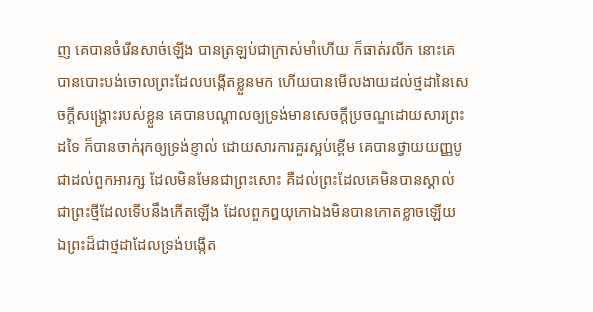ញ គេបានចំរើនសាច់ឡើង បានត្រឡប់ជាក្រាស់មាំហើយ ក៏ធាត់រលីក នោះគេបានបោះបង់ចោលព្រះដែលបង្កើតខ្លួនមក ហើយបានមើលងាយដល់ថ្មដានៃសេចក្ដីសង្គ្រោះរបស់ខ្លួន គេបានបណ្តាលឲ្យទ្រង់មានសេចក្ដីប្រចណ្ឌដោយសារព្រះដទៃ ក៏បានចាក់រុកឲ្យទ្រង់ខ្ញាល់ ដោយសារការគួរស្អប់ខ្ពើម គេបានថ្វាយយញ្ញបូជាដល់ពួកអារក្ស ដែលមិនមែនជាព្រះសោះ គឺដល់ព្រះដែលគេមិនបានស្គាល់ ជាព្រះថ្មីដែលទើបនឹងកើតឡើង ដែលពួកឰយុកោឯងមិនបានកោតខ្លាចឡើយ ឯព្រះដ៏ជាថ្មដាដែលទ្រង់បង្កើត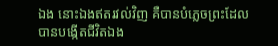ឯង នោះឯងឥតរវល់វិញ គឺបានបំភ្លេចព្រះដែលបានបង្កើតជីវិតឯង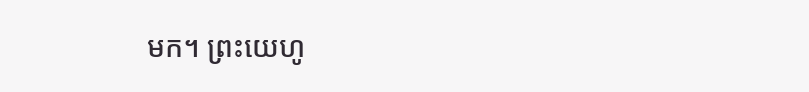មក។ ព្រះយេហូ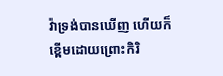វ៉ាទ្រង់បានឃើញ ហើយក៏ខ្ពើមដោយព្រោះកិរិ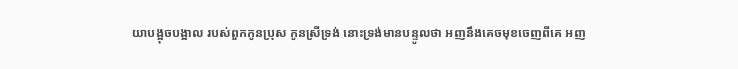យាបង្អុចបង្អាល របស់ពួកកូនប្រុស កូនស្រីទ្រង់ នោះទ្រង់មានបន្ទូលថា អញនឹងគេចមុខចេញពីគេ អញ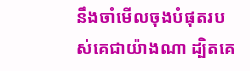នឹងចាំមើលចុងបំផុតរបស់គេជាយ៉ាងណា ដ្បិតគេ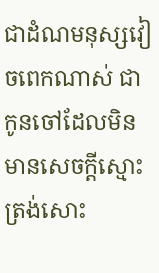ជាដំណមនុស្សវៀចពេកណាស់ ជាកូនចៅដែលមិនមានសេចក្ដីស្មោះត្រង់សោះ